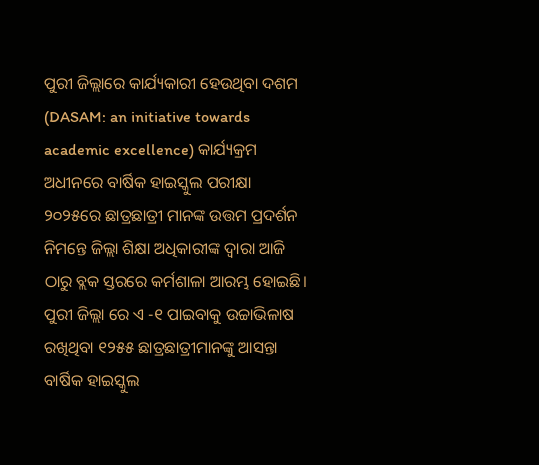ପୁରୀ ଜିଲ୍ଲାରେ କାର୍ଯ୍ୟକାରୀ ହେଉଥିବା ଦଶମ (DASAM: an initiative towards academic excellence) କାର୍ଯ୍ୟକ୍ରମ ଅଧୀନରେ ବାର୍ଷିକ ହାଇସ୍କୁଲ ପରୀକ୍ଷା ୨୦୨୫ରେ ଛାତ୍ରଛାତ୍ରୀ ମାନଙ୍କ ଉତ୍ତମ ପ୍ରଦର୍ଶନ ନିମନ୍ତେ ଜିଲ୍ଲା ଶିକ୍ଷା ଅଧିକାରୀଙ୍କ ଦ୍ୱାରା ଆଜି ଠାରୁ ବ୍ଲକ ସ୍ତରରେ କର୍ମଶାଳା ଆରମ୍ଭ ହୋଇଛି। ପୁରୀ ଜିଲ୍ଲା ରେ ଏ -୧ ପାଇବାକୁ ଉଚ୍ଚାଭିଳାଷ ରଖିଥିବା ୧୨୫୫ ଛାତ୍ରଛାତ୍ରୀମାନଙ୍କୁ ଆସନ୍ତା ବାର୍ଷିକ ହାଇସ୍କୁଲ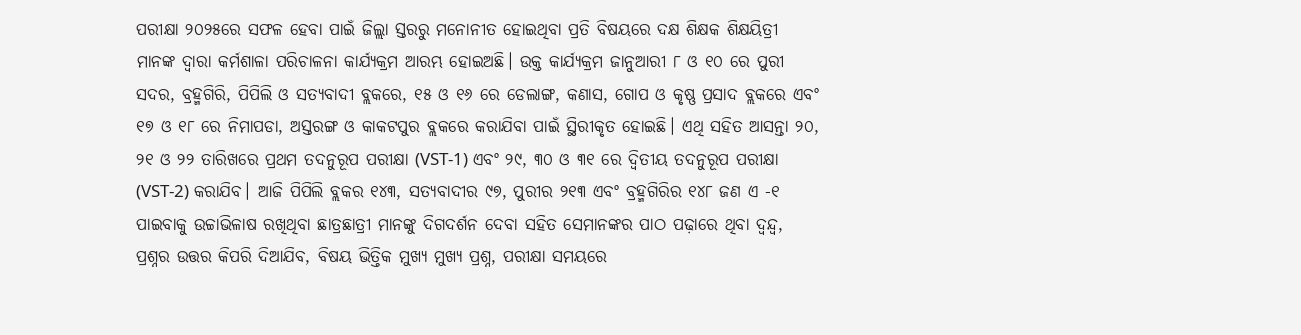ପରୀକ୍ଷା ୨୦୨୫ରେ ସଫଳ ହେବା ପାଇଁ ଜିଲ୍ଲା ସ୍ତରରୁ ମନୋନୀତ ହୋଇଥିବା ପ୍ରତି ବିଷୟରେ ଦକ୍ଷ ଶିକ୍ଷକ ଶିକ୍ଷୟିତ୍ରୀ ମାନଙ୍କ ଦ୍ୱାରା କର୍ମଶାଳା ପରିଚାଳନା କାର୍ଯ୍ୟକ୍ରମ ଆରମ୍ଭ ହୋଇଅଛି। ଉକ୍ତ କାର୍ଯ୍ୟକ୍ରମ ଜାନୁଆରୀ ୮ ଓ ୧୦ ରେ ପୁରୀ ସଦର, ବ୍ରହ୍ମଗିରି, ପିପିଲି ଓ ସତ୍ୟବାଦୀ ବ୍ଲକରେ, ୧୫ ଓ ୧୬ ରେ ଡେଲାଙ୍ଗ, କଣାସ, ଗୋପ ଓ କୃଷ୍ଣ ପ୍ରସାଦ ବ୍ଲକରେ ଏବଂ ୧୭ ଓ ୧୮ ରେ ନିମାପଡା, ଅସ୍ତରଙ୍ଗ ଓ କାକଟପୁର ବ୍ଲକରେ କରାଯିବା ପାଇଁ ସ୍ଥିରୀକୃତ ହୋଇଛି। ଏଥି ସହିତ ଆସନ୍ତା ୨୦, ୨୧ ଓ ୨୨ ତାରିଖରେ ପ୍ରଥମ ତଦନୁରୂପ ପରୀକ୍ଷା (VST-1) ଏବଂ ୨୯, ୩୦ ଓ ୩୧ ରେ ଦ୍ଵିତୀୟ ତଦନୁରୂପ ପରୀକ୍ଷା (VST-2) କରାଯିବ। ଆଜି ପିପିଲି ବ୍ଲକର ୧୪୩, ସତ୍ୟବାଦୀର ୯୭, ପୁରୀର ୨୧୩ ଏବଂ ବ୍ରହ୍ମଗିରିର ୧୪୮ ଜଣ ଏ -୧ ପାଇବାକୁ ଉଚ୍ଚାଭିଳାଷ ରଖିଥିବା ଛାତ୍ରଛାତ୍ରୀ ମାନଙ୍କୁ ଦିଗଦର୍ଶନ ଦେବା ସହିତ ସେମାନଙ୍କର ପାଠ ପଢ଼ାରେ ଥିବା ଦ୍ୱନ୍ଦ୍ୱ, ପ୍ରଶ୍ନର ଉତ୍ତର କିପରି ଦିଆଯିବ, ବିଷୟ ଭିତ୍ତିକ ମୁଖ୍ୟ ମୁଖ୍ୟ ପ୍ରଶ୍ନ, ପରୀକ୍ଷା ସମୟରେ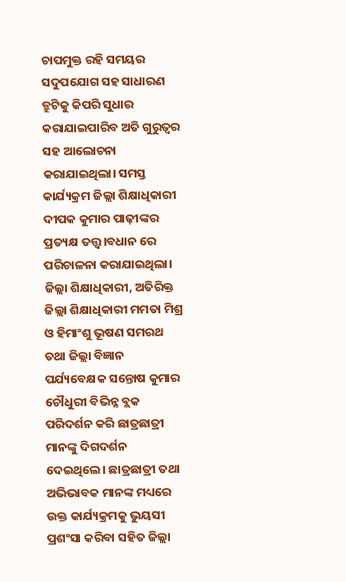ଚାପମୁକ୍ତ ରହି ସମୟର ସଦୁପଯୋଗ ସହ ସାଧାରଣ ତ୍ରୁଟିକୁ କିପରି ସୁଧାର କରାଯାଇପାରିବ ଅତି ଗୁରୁତ୍ୱର ସହ ଆଲୋଚନା କରାଯାଇଥିଲା। ସମସ୍ତ କାର୍ଯ୍ୟକ୍ରମ ଜିଲ୍ଲା ଶିକ୍ଷାଧିକାରୀ ଦୀପକ କୁମାର ପାଢ଼ୀଙ୍କର ପ୍ରତ୍ୟକ୍ଷ ତତ୍ତ୍ଵ।ବଧାନ ରେ ପରିଚାଳନା କରାଯାଇଥିଲା। ଜିଲ୍ଲା ଶିକ୍ଷାଧିକାରୀ, ଅତିରିକ୍ତ ଜିଲ୍ଲା ଶିକ୍ଷାଧିକାରୀ ମମତା ମିଶ୍ର ଓ ହିମାଂଶୁ ଭୂଷଣ ସମରଥ ତଥା ଜିଲ୍ଲା ବିଜ୍ଞାନ ପର୍ଯ୍ୟବେକ୍ଷକ ସନ୍ତୋଷ କୁମାର ଚୌଧୁରୀ ବିଭିନ୍ନ ବ୍ଲକ ପରିଦର୍ଶନ କରି ଛାତ୍ରଛାତ୍ରୀ ମାନଙ୍କୁ ଦିଗଦର୍ଶନ ଦେଇଥିଲେ। ଛାତ୍ରଛାତ୍ରୀ ତଥା ଅଭିଭାବକ ମାନଙ୍କ ମଧ୍ୟରେ ଉକ୍ତ କାର୍ଯ୍ୟକ୍ରମକୁ ଭୁୟସୀ ପ୍ରଶଂସା କରିବା ସହିତ ଜିଲ୍ଲା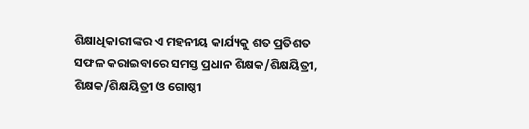ଶିକ୍ଷାଧିକାରୀଙ୍କର ଏ ମହନୀୟ କାର୍ଯ୍ୟକୁ ଶତ ପ୍ରତିଶତ ସଫଳ କରାଇବାରେ ସମସ୍ତ ପ୍ରଧାନ ଶିକ୍ଷକ/ଶିକ୍ଷୟିତ୍ରୀ, ଶିକ୍ଷକ/ଶିକ୍ଷୟିତ୍ରୀ ଓ ଗୋଷ୍ଠୀ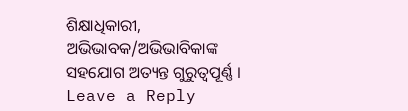ଶିକ୍ଷାଧିକାରୀ, ଅଭିଭାବକ/ଅଭିଭାବିକାଙ୍କ ସହଯୋଗ ଅତ୍ୟନ୍ତ ଗୁରୁତ୍ୱପୂର୍ଣ୍ଣ ।
Leave a Reply